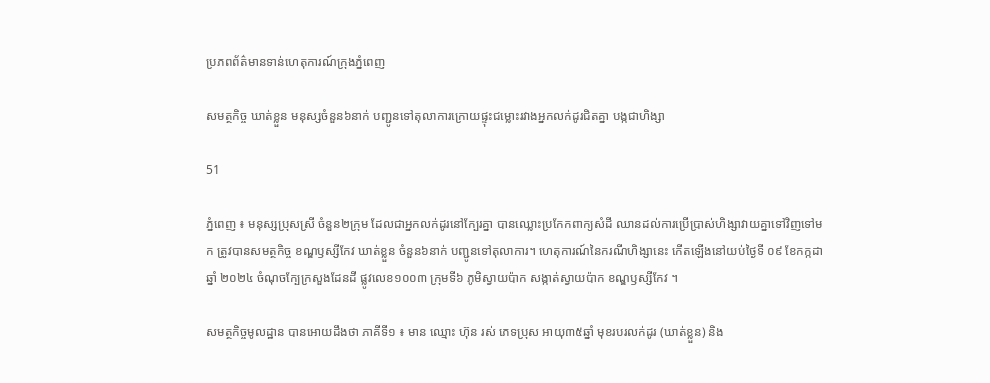ប្រភពព័ត៌មានទាន់ហេតុការណ៍ក្រុងភ្នំពេញ

សមត្ថកិច្ច ឃាត់ខ្លួន មនុស្សចំនួន៦នាក់ បញ្ជូនទៅតុលាការក្រោយផ្ទុះជម្លោះរវាងអ្នកលក់ដូរជិតគ្នា បង្កជាហិង្សា

51

ភ្នំពេញ ៖ មនុស្សប្រុសស្រី ចំនួន២ក្រុម ដែលជាអ្នកលក់ដូរនៅក្បែរគ្នា បានឈ្លោះប្រកែកពាក្យសំដី ឈានដល់ការប្រើប្រាស់ហិង្សាវាយគ្នាទៅវិញទៅមក ត្រូវបានសមត្ថកិច្ច ខណ្ឌឫស្សីកែវ ឃាត់ខ្លួន ចំនួន៦នាក់ បញ្ជូនទៅតុលាការ។ ហេតុការណ៍នៃករណីហិង្សានេះ កើតឡើងនៅយប់ថ្ងៃទី ០៩ ខែកក្កដា ឆ្នាំ ២០២៤ ចំណុចក្បែក្រសួងដែនដី ផ្លូវលេខ១០០៣ ក្រុមទី៦ ភូមិស្វាយប៉ាក សង្កាត់ស្វាយប៉ាក ខណ្ឌឫស្សីកែវ ។

សមត្ថកិច្ចមូលដ្ឋាន បានអោយដឹងថា ភាគីទី១ ៖ មាន ឈ្មោះ ហ៊ុន រស់ ភេទប្រុស អាយុ៣៥ឆ្នាំ មុខរបរលក់ដូរ (ឃាត់ខ្លួន) និង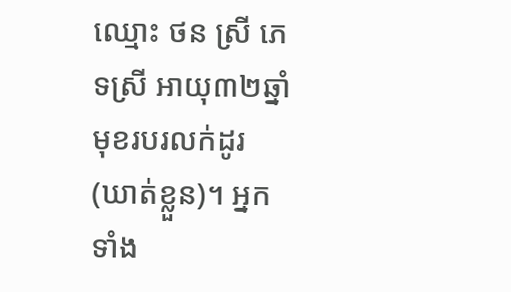ឈ្មោះ ថន ស្រី ភេទស្រី អាយុ៣២ឆ្នាំ មុខរបរលក់ដូរ (ឃាត់ខ្លួន)។ អ្នកទាំង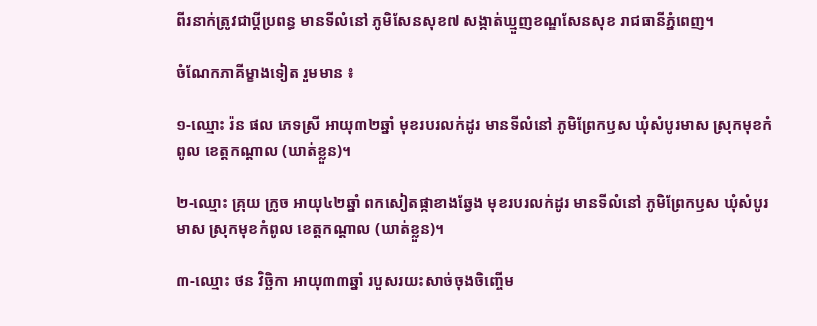ពីរនាក់ត្រូវជាប្ដីប្រពន្ធ មានទីលំនៅ ភូមិសែនសុខ៧ សង្កាត់ឃ្មួញខណ្ឌសែនសុខ រាជធានីភ្នំពេញ។

ចំណែកភាគីម្ខាងទៀត រួមមាន ៖

១-ឈ្មោះ រ៉ន ផល ភេទស្រី អាយុ៣២ឆ្នាំ មុខរបរលក់ដូរ មានទីលំនៅ ភូមិព្រែកឫស ឃុំសំបូរមាស ស្រុកមុខកំពូល ខេត្តកណ្ដាល (ឃាត់ខ្លួន)។

២-ឈ្មោះ គ្រុយ ក្រូច អាយុ៤២ឆ្នាំ ពកសៀតផ្កាខាងឆ្វែង មុខរបរលក់ដូរ មានទីលំនៅ ភូមិព្រែកឫស ឃុំសំបូរមាស ស្រុកមុខកំពូល ខេត្តកណ្ដាល (ឃាត់ខ្លួន)។

៣-ឈ្មោះ ថន វិច្ឆិកា អាយុ៣៣ឆ្នាំ របួសរយះសាច់ចុងចិញ្ចើម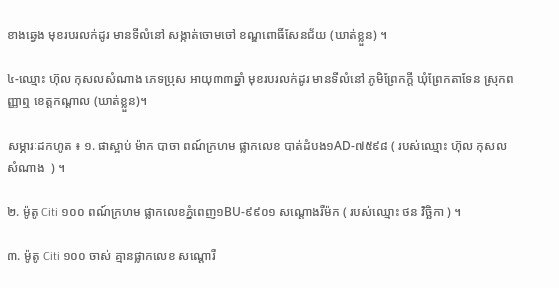ខាងឆ្វេង មុខរបរលក់ដូរ មានទីលំនៅ សង្កាត់ចោមចៅ ខណ្ឌពោធិ៍សែនជ័យ (ឃាត់ខ្លួន) ។

៤-ឈ្មោះ ហ៊ុល កុសលសំណាង ភេទប្រុស អាយុ៣៣ឆ្នាំ មុខរបរលក់ដូរ មានទីលំនៅ ភូមិព្រែកក្ដី ឃុំព្រែកតាទែន ស្រុកពញ្ញាឮ ខេត្តកណ្ដាល (ឃាត់ខ្លួន)។

សម្ភារៈដកហូត ៖ ១. ផាស្អាប់ ម៉ាក បាចា ពណ៍ក្រហម ផ្លាកលេខ បាត់ដំបង១AD-៧៥៩៨ ( របស់ឈ្មោះ ហ៊ុល កុសលសំណាង  ) ។

២. ម៉ូតូ Citi ១០០ ពណ៍ក្រហម ផ្លាកលេខភ្នំពេញ១BU-៩៩០១ សណ្ដោងរឺម៉ក ( របស់ឈ្មោះ ថន វិច្ឆិកា ) ។

៣. ម៉ូតូ Citi ១០០ ចាស់ គ្មានផ្លាកលេខ សណ្ដោរឺ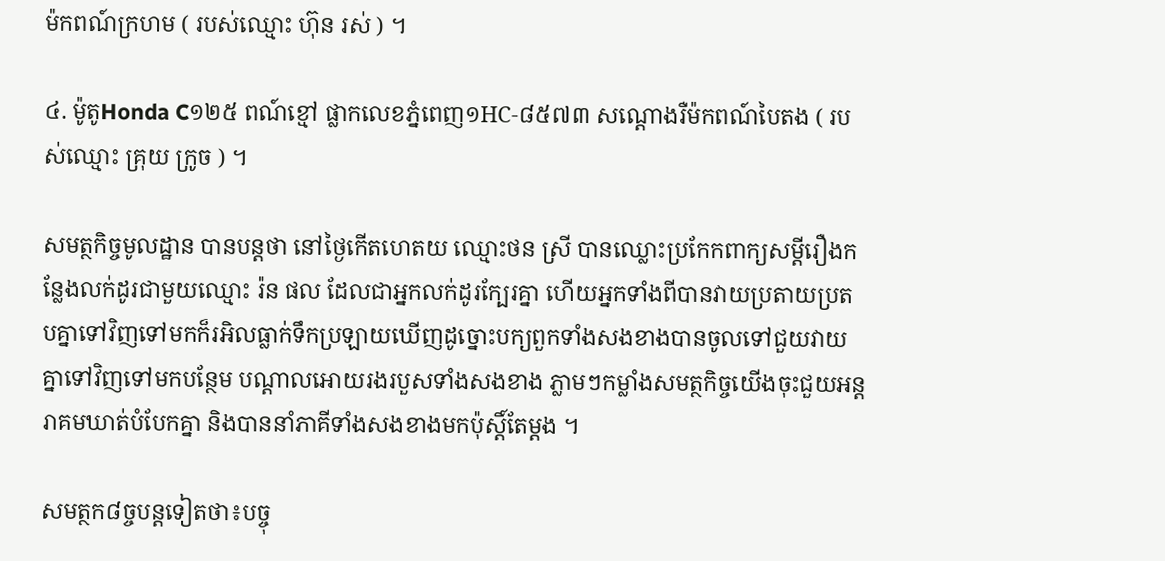ម៉កពណ៍ក្រហម ( របស់ឈ្មោះ ហ៊ុន រស់ ) ។

៤. ម៉ូតូHonda C១២៥ ពណ៍ខ្មៅ ផ្លាកលេខភ្នំពេញ១HC-៨៥៧៣ សណ្ដោងរឺម៉កពណ៍បៃតង ( របស់ឈ្មោះ គ្រុយ ក្រូច ) ។

សមត្ថកិច្ចមូលដ្ឋាន បានបន្តថា នៅថ្ងៃកើតហេតយ ឈ្មោះថន ស្រី បានឈ្លោះប្រកែកពាក្យសម្ដីរឿងកន្លែងលក់ដូរជាមួយឈ្មោះ រ៉ន ផល ដែលជាអ្នកលក់ដូរក្បែរគ្នា ហើយអ្នកទាំងពីបានវាយប្រតាយប្រតបគ្នាទៅវិញទៅមកក៏រអិលធ្លាក់ទឹកប្រឡាយឃើញដូច្នោះបក្យពួកទាំងសងខាងបានចូលទៅជួយវាយគ្នាទៅវិញទៅមកបន្ថែម បណ្ដាលអោយរងរបួសទាំងសងខាង ភ្លាមៗកម្លាំងសមត្ថកិច្ចយើងចុះជួយអន្តរាគមឃាត់បំបែកគ្នា និងបាននាំភាគីទាំងសងខាងមកប៉ុស្តិ៍តែម្ដង ។

សមត្ថក៨ច្ចបន្តទៀតថា៖បច្ចុ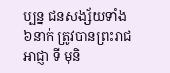ប្បន្ន ជនសង្ស័យទាំង៦នាក់ ត្រូវបានព្រះរាជអាជ្ញា ទី មុនិ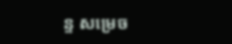ន្ទ សម្រេច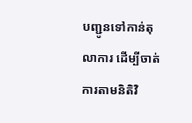បញ្ជូនទៅកាន់តុលាការ ដើម្បីចាត់ការតាមនិតិវិ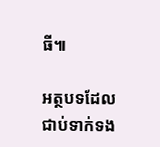ធី៕

អត្ថបទដែលជាប់ទាក់ទង